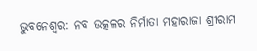ଭୁବନେଶ୍ୱର: ନବ ଉତ୍କଳର ନିର୍ମାତା ମହାରାଜା ଶ୍ରୀରାମ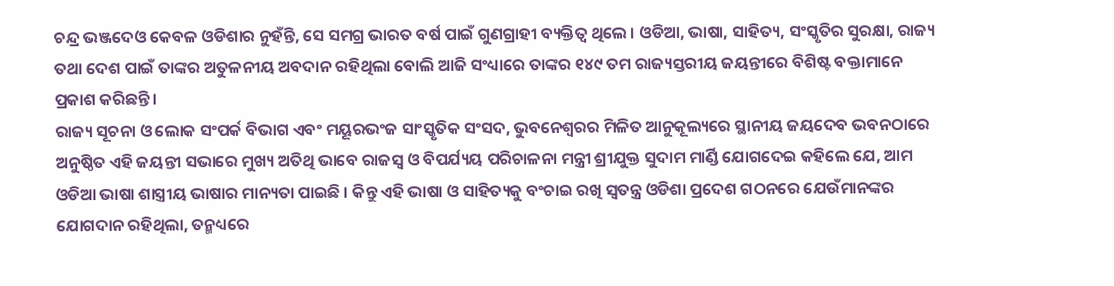ଚନ୍ଦ୍ର ଭଞ୍ଜଦେଓ କେବଳ ଓଡିଶାର ନୁହଁନ୍ତି, ସେ ସମଗ୍ର ଭାରତ ବର୍ଷ ପାଇଁ ଗୁଣଗ୍ରାହୀ ବ୍ୟକ୍ତିତ୍ୱ ଥିଲେ । ଓଡିଆ, ଭାଷା, ସାହିତ୍ୟ, ସଂସ୍କୃତିର ସୁରକ୍ଷା, ରାଜ୍ୟ ତଥା ଦେଶ ପାଇଁ ତାଙ୍କର ଅତୁଳନୀୟ ଅବଦାନ ରହିଥିଲା ବୋଲି ଆଜି ସଂଧ୍ୟାରେ ତାଙ୍କର ୧୪୯ ତମ ରାଜ୍ୟସ୍ତରୀୟ ଜୟନ୍ତୀରେ ବିଶିଷ୍ଟ ବକ୍ତାମାନେ ପ୍ରକାଶ କରିଛନ୍ତି ।
ରାଜ୍ୟ ସୂଚନା ଓ ଲୋକ ସଂପର୍କ ବିଭାଗ ଏବଂ ମୟୂରଭଂଜ ସାଂସ୍କୃତିକ ସଂସଦ, ଭୁବନେଶ୍ୱରର ମିଳିତ ଆନୁକୂଲ୍ୟରେ ସ୍ଥାନୀୟ ଜୟଦେବ ଭବନଠାରେ ଅନୁଷ୍ଠିତ ଏହି ଜୟନ୍ତୀ ସଭାରେ ମୁଖ୍ୟ ଅତିଥି ଭାବେ ରାଜସ୍ୱ ଓ ବିପର୍ଯ୍ୟୟ ପରିଚାଳନା ମନ୍ତ୍ରୀ ଶ୍ରୀଯୁକ୍ତ ସୁଦାମ ମାର୍ଣ୍ଡି ଯୋଗଦେଇ କହିଲେ ଯେ, ଆମ ଓଡିଆ ଭାଷା ଶାସ୍ତ୍ରୀୟ ଭାଷାର ମାନ୍ୟତା ପାଇଛି । କିନ୍ତୁ ଏହି ଭାଷା ଓ ସାହିତ୍ୟକୁ ବଂଚାଇ ରଖି ସ୍ୱତନ୍ତ୍ର ଓଡିଶା ପ୍ରଦେଶ ଗଠନରେ ଯେଉଁମାନଙ୍କର ଯୋଗଦାନ ରହିଥିଲା, ତନ୍ମଧ୍ୟରେ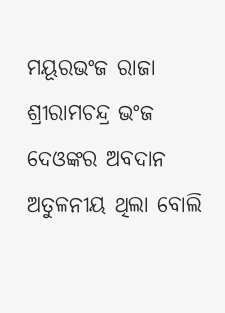ମୟୂରଭଂଜ ରାଜା ଶ୍ରୀରାମଚନ୍ଦ୍ର ଭଂଜ ଦେଓଙ୍କର ଅବଦାନ ଅତୁଳନୀୟ ଥିଲା ବୋଲି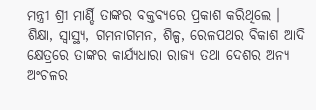ମନ୍ତ୍ରୀ ଶ୍ରୀ ମାର୍ଣ୍ଡି ତାଙ୍କର ବକ୍ତବ୍ୟରେ ପ୍ରକାଶ କରିଥିଲେ ।
ଶିକ୍ଷା, ସ୍ୱାସ୍ଥ୍ୟ, ଗମନାଗମନ, ଶିଳ୍ପ, ରେଳପଥର ବିକାଶ ଆଦି କ୍ଷେତ୍ରରେ ତାଙ୍କର କାର୍ଯ୍ୟଧାରା ରାଜ୍ୟ ତଥା ଦେଶର ଅନ୍ୟ ଅଂଚଳର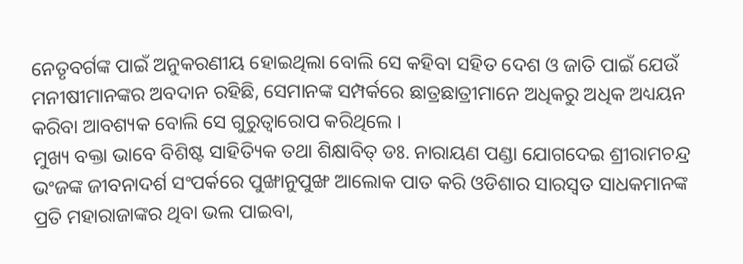ନେତୃବର୍ଗଙ୍କ ପାଇଁ ଅନୁକରଣୀୟ ହୋଇଥିଲା ବୋଲି ସେ କହିବା ସହିତ ଦେଶ ଓ ଜାତି ପାଇଁ ଯେଉଁ ମନୀଷୀମାନଙ୍କର ଅବଦାନ ରହିଛି, ସେମାନଙ୍କ ସମ୍ପର୍କରେ ଛାତ୍ରଛାତ୍ରୀମାନେ ଅଧିକରୁ ଅଧିକ ଅଧ୍ୟୟନ କରିବା ଆବଶ୍ୟକ ବୋଲି ସେ ଗୁରୁତ୍ୱାରୋପ କରିଥିଲେ ।
ମୁଖ୍ୟ ବକ୍ତା ଭାବେ ବିଶିଷ୍ଟ ସାହିତ୍ୟିକ ତଥା ଶିକ୍ଷାବିତ୍ ଡଃ. ନାରାୟଣ ପଣ୍ଡା ଯୋଗଦେଇ ଶ୍ରୀରାମଚନ୍ଦ୍ର ଭଂଜଙ୍କ ଜୀବନାଦର୍ଶ ସଂପର୍କରେ ପୁଙ୍ଖାନୁପୁଙ୍ଖ ଆଲୋକ ପାତ କରି ଓଡିଶାର ସାରସ୍ୱତ ସାଧକମାନଙ୍କ ପ୍ରତି ମହାରାଜାଙ୍କର ଥିବା ଭଲ ପାଇବା,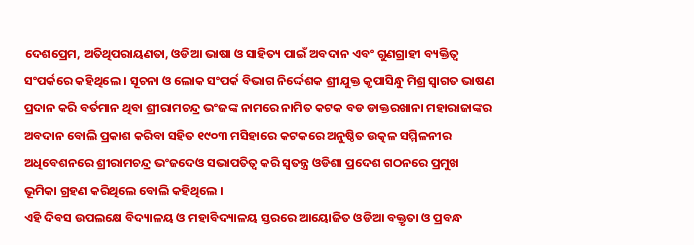ଦେଶପ୍ରେମ, ଅତିଥିପରାୟଣତା, ଓଡିଆ ଭାଷା ଓ ସାହିତ୍ୟ ପାଇଁ ଅବଦାନ ଏବଂ ଗୁଣଗ୍ରାହୀ ବ୍ୟକ୍ତିତ୍ୱ ସଂପର୍କରେ କହିଥିଲେ । ସୂଚନା ଓ ଲୋକ ସଂପର୍କ ବିଭାଗ ନିର୍ଦ୍ଦେଶକ ଶ୍ରୀଯୁକ୍ତ କୃପାସିନ୍ଧୁ ମିଶ୍ର ସ୍ୱାଗତ ଭାଷଣ ପ୍ରଦାନ କରି ବର୍ତମାନ ଥିବା ଶ୍ରୀରାମଚନ୍ଦ୍ର ଭଂଜଙ୍କ ନାମରେ ନାମିତ କଟକ ବଡ ଡାକ୍ତରଖାନା ମହାରାଜାଙ୍କର ଅବଦାନ ବୋଲି ପ୍ରକାଶ କରିବା ସହିତ ୧୯୦୩ ମସିହାରେ କଟକରେ ଅନୁଷ୍ଠିତ ଉତ୍କଳ ସମ୍ମିଳନୀର ଅଧିବେଶନରେ ଶ୍ରୀରାମଚନ୍ଦ୍ର ଭଂଜଦେଓ ସଭାପତିତ୍ୱ କରି ସ୍ୱତନ୍ତ୍ର ଓଡିଶା ପ୍ରଦେଶ ଗଠନରେ ପ୍ରମୁଖ ଭୂମିକା ଗ୍ରହଣ କରିଥିଲେ ବୋଲି କହିଥିଲେ ।
ଏହି ଦିବସ ଉପଲକ୍ଷେ ବିଦ୍ୟାଳୟ ଓ ମହାବିଦ୍ୟାଳୟ ସ୍ତରରେ ଆୟୋଜିତ ଓଡିଆ ବକ୍ତୃତା ଓ ପ୍ରବନ୍ଧ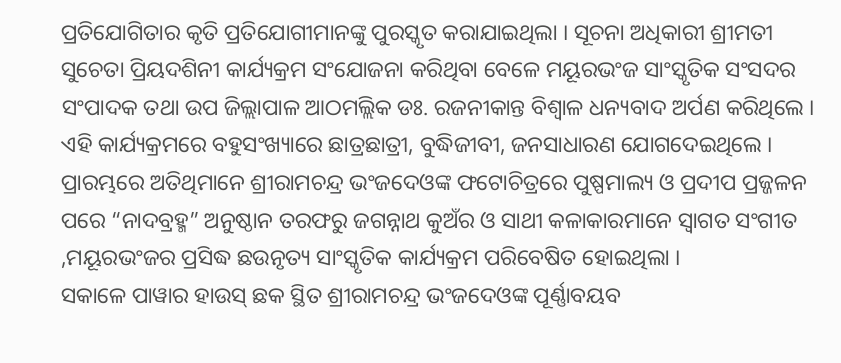ପ୍ରତିଯୋଗିତାର କୃତି ପ୍ରତିଯୋଗୀମାନଙ୍କୁ ପୁରସ୍କୃତ କରାଯାଇଥିଲା । ସୂଚନା ଅଧିକାରୀ ଶ୍ରୀମତୀ ସୁଚେତା ପ୍ରିୟଦଶିନୀ କାର୍ଯ୍ୟକ୍ରମ ସଂଯୋଜନା କରିଥିବା ବେଳେ ମୟୂରଭଂଜ ସାଂସ୍କୃତିକ ସଂସଦର ସଂପାଦକ ତଥା ଉପ ଜିଲ୍ଲାପାଳ ଆଠମଲ୍ଲିକ ଡଃ. ରଜନୀକାନ୍ତ ବିଶ୍ୱାଳ ଧନ୍ୟବାଦ ଅର୍ପଣ କରିଥିଲେ ।
ଏହି କାର୍ଯ୍ୟକ୍ରମରେ ବହୁସଂଖ୍ୟାରେ ଛାତ୍ରଛାତ୍ରୀ, ବୁଦ୍ଧିଜୀବୀ, ଜନସାଧାରଣ ଯୋଗଦେଇଥିଲେ । ପ୍ରାରମ୍ଭରେ ଅତିଥିମାନେ ଶ୍ରୀରାମଚନ୍ଦ୍ର ଭଂଜଦେଓଙ୍କ ଫଟୋଚିତ୍ରରେ ପୁଷ୍ପମାଲ୍ୟ ଓ ପ୍ରଦୀପ ପ୍ରଜ୍ଜଳନ ପରେ “ନାଦବ୍ରହ୍ମ” ଅନୁଷ୍ଠାନ ତରଫରୁ ଜଗନ୍ନାଥ କୁଅଁର ଓ ସାଥୀ କଳାକାରମାନେ ସ୍ୱାଗତ ସଂଗୀତ ,ମୟୂରଭଂଜର ପ୍ରସିଦ୍ଧ ଛଉନୃତ୍ୟ ସାଂସ୍କୃତିକ କାର୍ଯ୍ୟକ୍ରମ ପରିବେଷିତ ହୋଇଥିଲା ।
ସକାଳେ ପାୱାର ହାଉସ୍ ଛକ ସ୍ଥିତ ଶ୍ରୀରାମଚନ୍ଦ୍ର ଭଂଜଦେଓଙ୍କ ପୂର୍ଣ୍ଣାବୟବ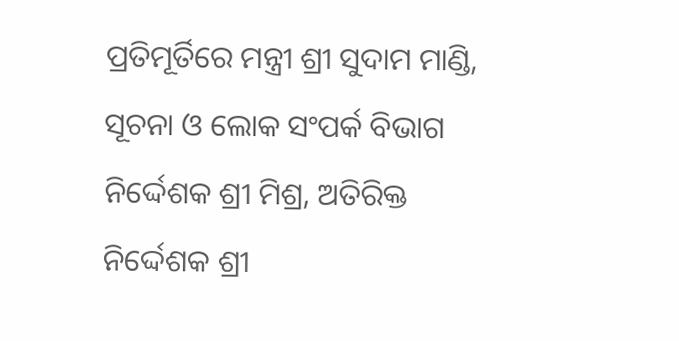ପ୍ରତିମୂର୍ତିରେ ମନ୍ତ୍ରୀ ଶ୍ରୀ ସୁଦାମ ମାଣ୍ଡି, ସୂଚନା ଓ ଲୋକ ସଂପର୍କ ବିଭାଗ ନିର୍ଦ୍ଦେଶକ ଶ୍ରୀ ମିଶ୍ର, ଅତିରିକ୍ତ ନିର୍ଦ୍ଦେଶକ ଶ୍ରୀ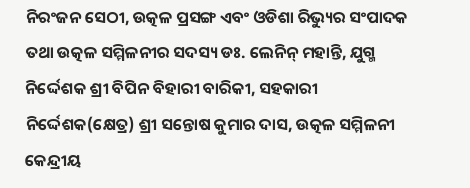ନିରଂଜନ ସେଠୀ, ଉତ୍କଳ ପ୍ରସଙ୍ଗ ଏବଂ ଓଡିଶା ରିଭ୍ୟୁର ସଂପାଦକ ତଥା ଉତ୍କଳ ସମ୍ମିଳନୀର ସଦସ୍ୟ ଡଃ. ଲେନିନ୍ ମହାନ୍ତି, ଯୁଗ୍ମ ନିର୍ଦ୍ଦେଶକ ଶ୍ରୀ ବିପିନ ବିହାରୀ ବାରିକୀ, ସହକାରୀ ନିର୍ଦ୍ଦେଶକ(କ୍ଷେତ୍ର) ଶ୍ରୀ ସନ୍ତୋଷ କୁମାର ଦାସ, ଉତ୍କଳ ସମ୍ମିଳନୀ କେନ୍ଦ୍ରୀୟ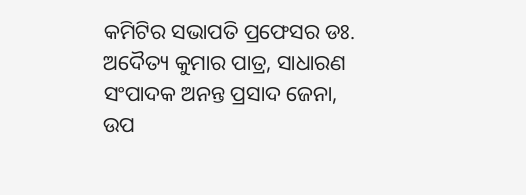କମିଟିର ସଭାପତି ପ୍ରଫେସର ଡଃ. ଅଦୈତ୍ୟ କୁମାର ପାତ୍ର, ସାଧାରଣ ସଂପାଦକ ଅନନ୍ତ ପ୍ରସାଦ ଜେନା, ଉପ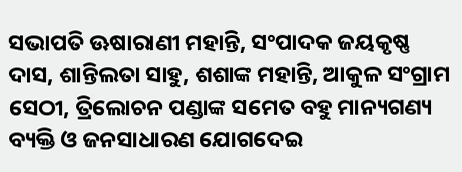ସଭାପତି ଊଷାରାଣୀ ମହାନ୍ତି, ସଂପାଦକ ଜୟକୃଷ୍ଣ ଦାସ, ଶାନ୍ତିଲତା ସାହୁ, ଶଶାଙ୍କ ମହାନ୍ତି, ଆକୁଳ ସଂଗ୍ରାମ ସେଠୀ, ତ୍ରିଲୋଚନ ପଣ୍ଡାଙ୍କ ସମେତ ବହୁ ମାନ୍ୟଗଣ୍ୟ ବ୍ୟକ୍ତି ଓ ଜନସାଧାରଣ ଯୋଗଦେଇ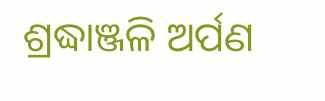ଶ୍ରଦ୍ଧାଞ୍ଜଳି ଅର୍ପଣ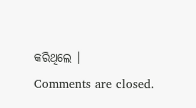କରିଥିଲେ ।
Comments are closed.